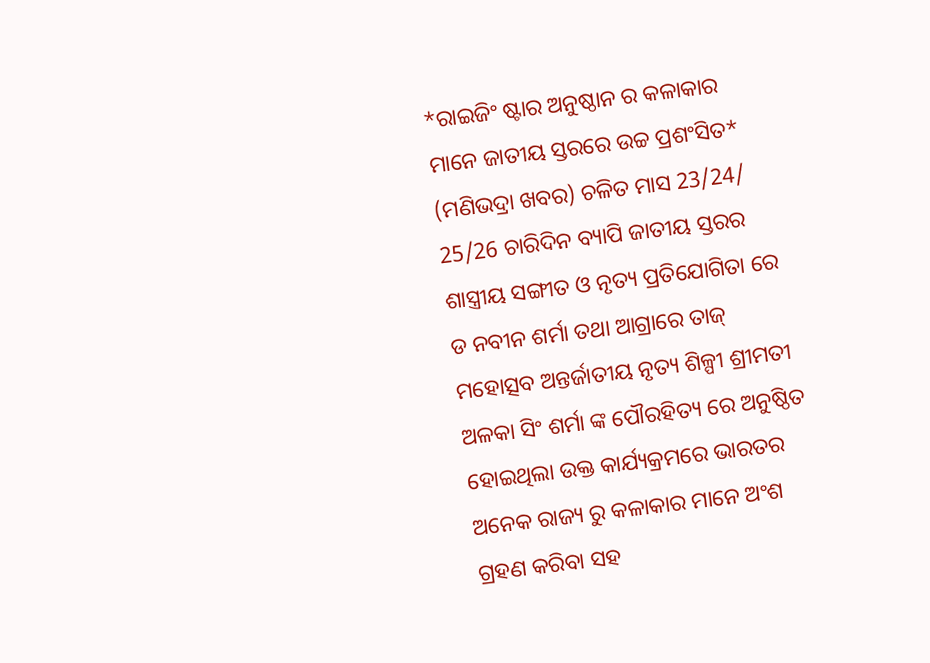*ରାଇଜିଂ ଷ୍ଟାର ଅନୁଷ୍ଠାନ ର କଳାକାର ମାନେ ଜାତୀୟ ସ୍ତରରେ ଉଚ୍ଚ ପ୍ରଶଂସିତ*
(ମଣିଭଦ୍ରା ଖବର) ଚଳିତ ମାସ 23/24/ 25/26 ଚାରିଦିନ ବ୍ୟାପି ଜାତୀୟ ସ୍ତରର ଶାସ୍ତ୍ରୀୟ ସଙ୍ଗୀତ ଓ ନୃତ୍ୟ ପ୍ରତିଯୋଗିତା ରେ ଡ ନବୀନ ଶର୍ମା ତଥା ଆଗ୍ରାରେ ତାଜ୍ ମହୋତ୍ସବ ଅନ୍ତର୍ଜାତୀୟ ନୃତ୍ୟ ଶିଳ୍ପୀ ଶ୍ରୀମତୀ ଅଳକା ସିଂ ଶର୍ମା ଙ୍କ ପୌରହିତ୍ୟ ରେ ଅନୁଷ୍ଠିତ ହୋଇଥିଲା ଉକ୍ତ କାର୍ଯ୍ୟକ୍ରମରେ ଭାରତର ଅନେକ ରାଜ୍ୟ ରୁ କଳାକାର ମାନେ ଅଂଶ ଗ୍ରହଣ କରିବା ସହ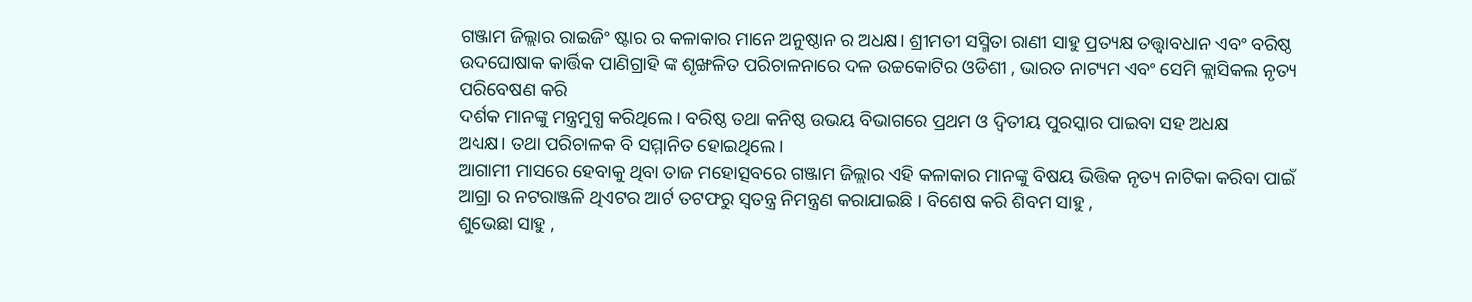ଗଞ୍ଜାମ ଜିଲ୍ଲାର ରାଇଜିଂ ଷ୍ଟାର ର କଳାକାର ମାନେ ଅନୁଷ୍ଠାନ ର ଅଧକ୍ଷ। ଶ୍ରୀମତୀ ସସ୍ମିତା ରାଣୀ ସାହୁ ପ୍ରତ୍ୟକ୍ଷ ତତ୍ତ୍ୱାବଧାନ ଏବଂ ବରିଷ୍ଠ ଉଦଘୋଷାକ କାର୍ତ୍ତିକ ପାଣିଗ୍ରାହି ଙ୍କ ଶୃଙ୍ଖଳିତ ପରିଚାଳନାରେ ଦଳ ଉଚ୍ଚକୋଟିର ଓଡିଶୀ , ଭାରତ ନାଟ୍ୟମ ଏବଂ ସେମି କ୍ଲାସିକଲ ନୃତ୍ୟ ପରିବେଷଣ କରି
ଦର୍ଶକ ମାନଙ୍କୁ ମନ୍ତ୍ରମୁଗ୍ଧ କରିଥିଲେ । ବରିଷ୍ଠ ତଥା କନିଷ୍ଠ ଉଭୟ ବିଭାଗରେ ପ୍ରଥମ ଓ ଦ୍ଵିତୀୟ ପୁରସ୍କାର ପାଇବା ସହ ଅଧକ୍ଷ
ଅଧ୍ୟକ୍ଷ। ତଥା ପରିଚାଳକ ବି ସମ୍ମାନିତ ହୋଇଥିଲେ।
ଆଗାମୀ ମାସରେ ହେବାକୁ ଥିବା ତାଜ ମହୋତ୍ସବରେ ଗଞ୍ଜାମ ଜିଲ୍ଲାର ଏହି କଳାକାର ମାନଙ୍କୁ ବିଷୟ ଭିତ୍ତିକ ନୃତ୍ୟ ନାଟିକା କରିବା ପାଇଁ ଆଗ୍ରା ର ନଟରାଞ୍ଜଳି ଥିଏଟର ଆର୍ଟ ତଟଫରୁ ସ୍ୱତନ୍ତ୍ର ନିମନ୍ତ୍ରଣ କରାଯାଇଛି । ବିଶେଷ କରି ଶିବମ ସାହୁ ,
ଶୁଭେଛା ସାହୁ ,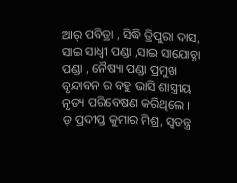ଆର୍ ପବିତ୍ରା , ସିଦ୍ଧି ତ୍ରିପୁରା ଦାସ, ସାଇ ସାଧ୍ୱୀ ପଣ୍ଡା ,ସାଇ ସାଯୋଚ୍ନା ପଣ୍ଡା , ନୈଷ୍ୟା ପଣ୍ଡା ପ୍ରମୁଖ ବୃନ୍ଦାବନ ର ବହୁ ଭାସି ଶାସ୍ତ୍ରୀୟ ନୃତ୍ୟ ପରିବେଷଣ କରିଥିଲେ ।
ଡ଼ ପ୍ରଦୀପ୍ତ କୁମାର ମିଶ୍ର, ସ୍ବତନ୍ତ୍ର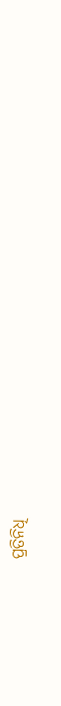ପ୍ରତିନିଧି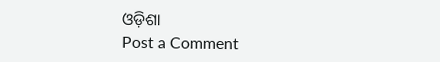ଓଡ଼ିଶା
Post a Comment